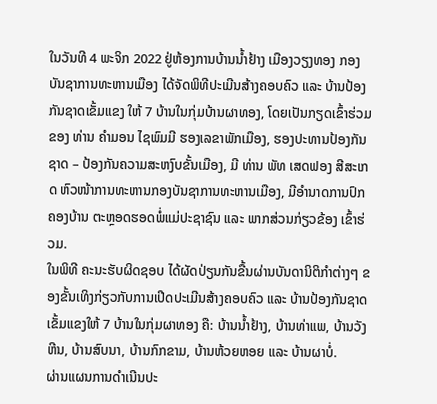ໃນວັນທີ 4 ພະຈິກ 2022 ຢູ່ຫ້ອງການບ້ານນໍ້າຢ້າງ ເມືອງວຽງທອງ ກອງບັນຊາການທະຫານເມືອງ ໄດ້ຈັດພິທີປະເມີນສ້າງຄອບຄົວ ແລະ ບ້ານປ້ອງກັນຊາດເຂັ້ມແຂງ ໃຫ້ 7 ບ້ານໃນກຸ່ມບ້ານຜາທອງ, ໂດຍເປັນກຽດເຂົ້າຮ່ວມຂອງ ທ່ານ ຄໍາມອນ ໄຊພົມມີ ຮອງເລຂາພັກເມືອງ, ຮອງປະທານປ້ອງກັນຊາດ – ປ້ອງກັນຄວາມສະຫງົບຂັ້ນເມືອງ, ມີ ທ່ານ ພັທ ເສດຟອງ ສີສະເກດ ຫົວໜ້າການທະຫານກອງບັນຊາການທະຫານເມືອງ, ມີອໍານາດການປົກຄອງບ້ານ ຕະຫຼອດຮອດພໍ່ແມ່ປະຊາຊົນ ແລະ ພາກສ່ວນກ່ຽວຂ້ອງ ເຂົ້າຮ່ວມ.
ໃນພິທີ ຄະນະຮັບຜິດຊອບ ໄດ້ຜັດປ່ຽນກັນຂື້ນຜ່ານບັນດານິຕິກຳຕ່າງໆ ຂອງຂັ້ນເທິງກ່ຽວກັບການເປີດປະເມີນສ້າງຄອບຄົວ ແລະ ບ້ານປ້ອງກັນຊາດເຂັ້ມແຂງໃຫ້ 7 ບ້ານໃນກຸ່ມຜາທອງ ຄື: ບ້ານນໍ້າຢ້າງ, ບ້ານທ່າແພ, ບ້ານວັງຫີນ, ບ້ານສົບນາ, ບ້ານກົກຂາມ, ບ້ານຫ້ວຍຫອຍ ແລະ ບ້ານຜາບໍ່.
ຜ່ານແຜນການດຳເນີນປະ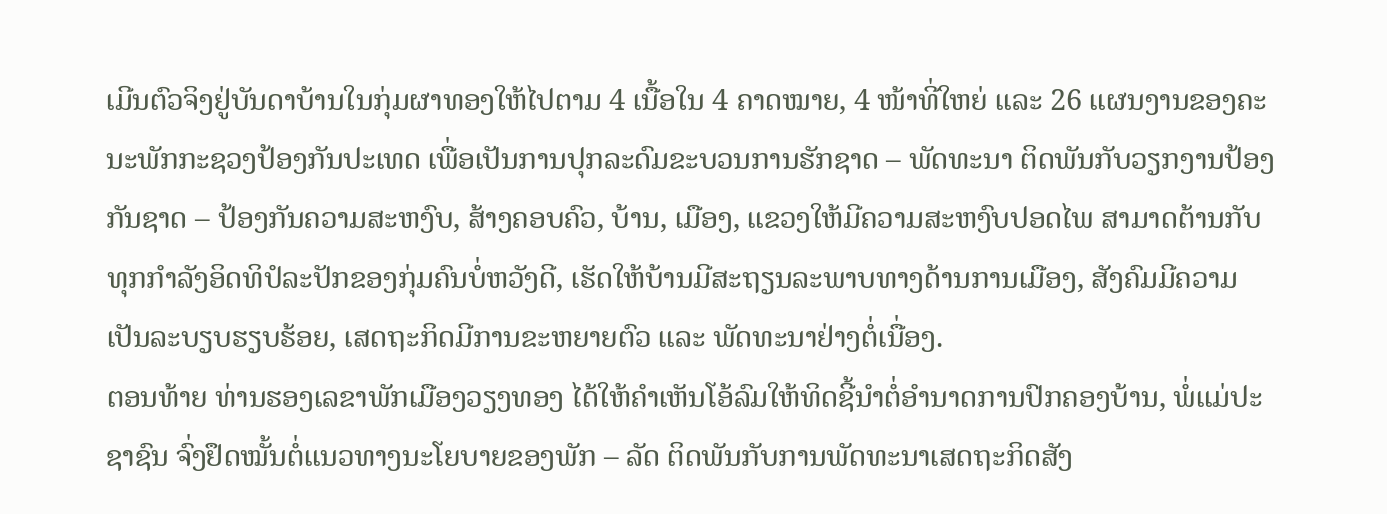ເມີນຕົວຈິງຢູ່ບັນດາບ້ານໃນກຸ່ມຜາທອງໃຫ້ໄປຕາມ 4 ເນື້ອໃນ 4 ຄາດໝາຍ, 4 ໜ້າທີ່ໃຫຍ່ ແລະ 26 ແຜນງານຂອງຄະນະພັກກະຊວງປ້ອງກັນປະເທດ ເພື່ອເປັນການປຸກລະດົມຂະບວນການຮັກຊາດ – ພັດທະນາ ຕິດພັນກັບວຽກງານປ້ອງກັນຊາດ – ປ້ອງກັນຄວາມສະຫງົບ, ສ້າງຄອບຄົວ, ບ້ານ, ເມືອງ, ແຂວງໃຫ້ມີຄວາມສະຫງົບປອດໄພ ສາມາດຕ້ານກັບທຸກກຳລັງອິດທິປໍລະປັກຂອງກຸ່ມຄົນບໍ່ຫວັງດີ, ເຮັດໃຫ້ບ້ານມີສະຖຽນລະພາບທາງດ້ານການເມືອງ, ສັງຄົມມີຄວາມເປັນລະບຽບຮຽບຮ້ອຍ, ເສດຖະກິດມີການຂະຫຍາຍຕົວ ແລະ ພັດທະນາຢ່າງຕໍ່ເນື່ອງ.
ຕອນທ້າຍ ທ່ານຮອງເລຂາພັກເມືອງວຽງທອງ ໄດ້ໃຫ້ຄໍາເຫັນໂອ້ລົມໃຫ້ທິດຊີ້ນໍາຕໍ່ອໍານາດການປົກຄອງບ້ານ, ພໍ່ແມ່ປະຊາຊົນ ຈົ່ງຢຶດໝັ້ນຕໍ່ແນວທາງນະໂຍບາຍຂອງພັກ – ລັດ ຕິດພັນກັບການພັດທະນາເສດຖະກິດສັງ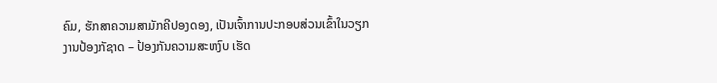ຄົມ, ຮັກສາຄວາມສາມັກຄີປອງດອງ, ເປັນເຈົ້າການປະກອບສ່ວນເຂົ້າໃນວຽກງານປ້ອງກັຊາດ – ປ້ອງກັນຄວາມສະຫງົບ ເຮັດ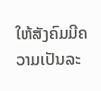ໃຫ້ສັງຄົມມີຄວາມເປັນລະ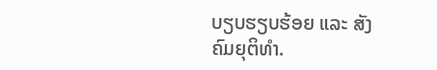ບຽບຮຽບຮ້ອຍ ແລະ ສັງຄົມຍຸຕິທຳ.